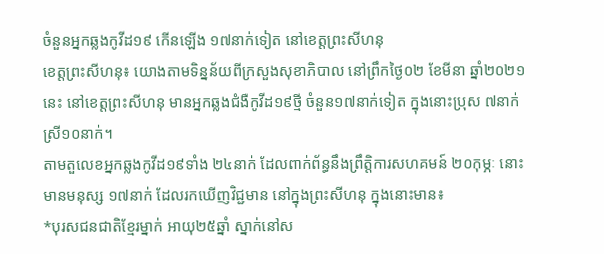ចំនួនអ្នកឆ្លងកូវីដ១៩ កើនឡើង ១៧នាក់ទៀត នៅខេត្តព្រះសីហនុ
ខេត្តព្រះសីហនុ៖ យោងតាមទិន្នន័យពីក្រសួងសុខាភិបាល នៅព្រឹកថ្ងៃ០២ ខែមីនា ឆ្នាំ២០២១នេះ នៅខេត្តព្រះសីហនុ មានអ្នកឆ្លងជំងឺកូវីដ១៩ថ្មី ចំនួន១៧នាក់ទៀត ក្នុងនោះប្រុស ៧នាក់ ស្រី១០នាក់។
តាមតួលេខអ្នកឆ្លងកូវីដ១៩ទាំង ២៤នាក់ ដែលពាក់ព័ន្ធនឹងព្រឹត្តិការសហគមន៍ ២០កុម្ភៈ នោះ មានមនុស្ស ១៧នាក់ ដែលរកឃើញវិជ្ជមាន នៅក្នុងព្រះសីហនុ ក្នុងនោះមាន៖
*បុរសជនជាតិខ្មែរម្នាក់ អាយុ២៥ឆ្នាំ ស្នាក់នៅស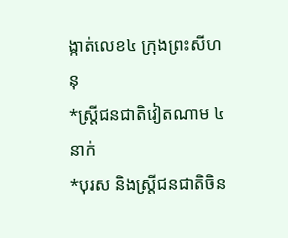ង្កាត់លេខ៤ ក្រុងព្រះសីហនុ
*ស្ត្រីជនជាតិវៀតណាម ៤នាក់
*បុរស និងស្ត្រីជនជាតិចិន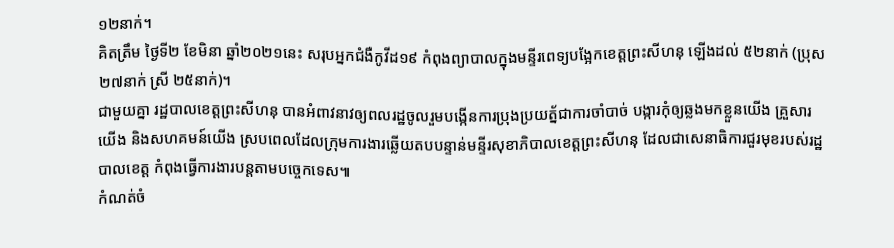១២នាក់។
គិតត្រឹម ថ្ងៃទី២ ខែមិនា ឆ្នាំ២០២១នេះ សរុបអ្នកជំងឺកូវីដ១៩ កំពុងព្យាបាលក្នុងមន្ទីរពេទ្យបង្អែកខេត្តព្រះសីហនុ ឡើងដល់ ៥២នាក់ (ប្រុស ២៧នាក់ ស្រី ២៥នាក់)។
ជាមួយគ្នា រដ្ឋបាលខេត្តព្រះសីហនុ បានអំពាវនាវឲ្យពលរដ្ឋចូលរួមបង្កើនការប្រុងប្រយត្ន័ជាការចាំបាច់ បង្ការកុំឲ្យឆ្លងមកខ្លួនយើង គ្រួសារយើង និងសហគមន៍យើង ស្របពេលដែលក្រុមការងារឆ្លើយតបបន្ទាន់មន្ទីរសុខាភិបាលខេត្តព្រះសីហនុ ដែលជាសេនាធិការជួរមុខរបស់រដ្ឋបាលខេត្ត កំពុងធ្វើការងារបន្តតាមបច្ចេកទេស៕
កំណត់ចំ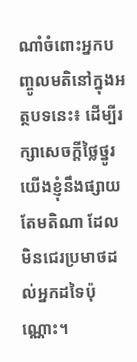ណាំចំពោះអ្នកបញ្ចូលមតិនៅក្នុងអត្ថបទនេះ៖ ដើម្បីរក្សាសេចក្ដីថ្លៃថ្នូរ យើងខ្ញុំនឹងផ្សាយតែមតិណា ដែលមិនជេរប្រមាថដល់អ្នកដទៃប៉ុណ្ណោះ។